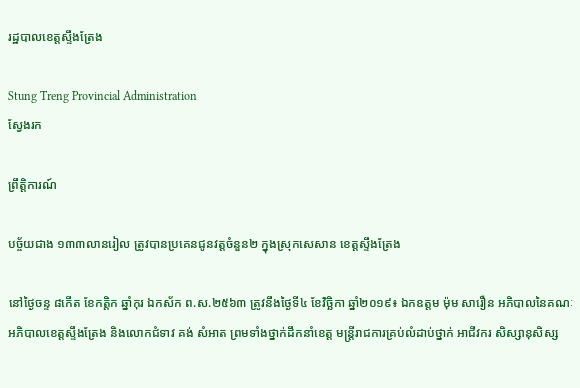រដ្ឋបាលខេត្តស្ទឹងត្រែង

Stung Treng Provincial Administration
ស្វែងរក

ព្រឹត្តិការណ៍

បច្ច័យជាង ១៣៣លានរៀល ត្រូវបានប្រគេនជូនវត្តចំនួន២ ក្នុងស្រុកសេសាន ខេត្តស្ទឹងត្រែង

នៅថ្ងៃចន្ទ ៨កើត ខែកត្តិក ឆ្នាំកុរ ឯកស័ក ព.ស.២៥៦៣ ត្រូវនឹងថ្ងៃទី៤ ខែវិច្ឆិកា ឆ្នាំ២០១៩៖ ឯកឧត្តម ម៉ុម សារឿន អភិបាលនៃគណៈអភិបាលខេត្តស្ទឹងត្រែង និងលោកជំទាវ គង់ សំអាត ព្រមទាំងថ្នាក់ដឹកនាំខេត្ត មន្រ្តីរាជការគ្រប់លំដាប់ថ្នាក់ អាជីវករ សិស្សានុសិស្ស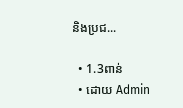និងប្រជ...

  • 1.3ពាន់
  • ដោយ Admin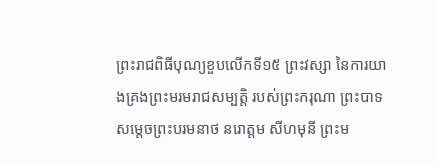ព្រះរាជពិធីបុណ្យខួបលើកទី១៥ ព្រះវស្សា នៃការយាងគ្រងព្រះមរមរាជសម្បតិ្ត របស់ព្រះករុណា ព្រះបាទ សម្តេចព្រះបរមនាថ នរោត្តម សីហមុនី ព្រះម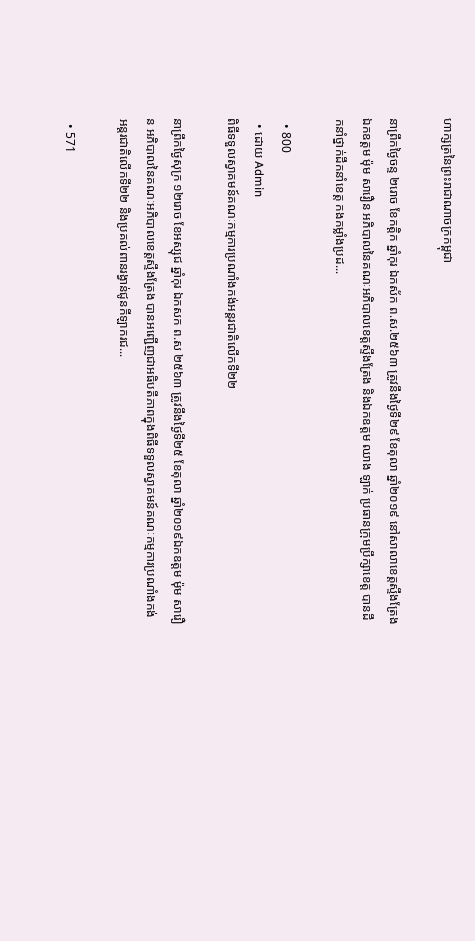ហាក្សត្រនៃព្រះរាជាណាចក្រកម្ពុជា

នាព្រឹកថ្ងៃចន្ទ ២រោច ខែកត្តិក ឆ្នាំកុរ ឯកស័ក ព.ស.២៥៦៣ ត្រូវនឹងថ្ងៃទី២៩ ខែតុលា ឆ្នាំ២០១៩ នៅសាលាខេត្តស្ទឹងត្រែង ឯកឧត្តម ម៉ុម សារឿន អភិបាលនៃគណៈអភិបាលខេត្តស្ទឹងត្រែង និងឯកឧត្តម ឈាង ឡាក់ ប្រធានក្រុមប្រឹក្សាខេត្ត បានដឹកនាំថ្នាក់ដឹកនាំខេត្ត កងកម្លាំងប្រដ...

  • 800
  • ដោយ Admin
ពិធីទទួលស្វាគមន៍គណៈកម្មការប្រណាំងកង់អន្តរជាតិលើកទី២២

នាព្រឹកថ្ងៃសុក្រ ១២រោច ខែអស្សុជ ឆ្នាំកុរ ឯកសក ព.ស ២៥៦៣ ត្រូវនឹងថៃ្ងទី២៥ ខែតុលា ឆ្នាំ២០១៩ឯកឧត្តម ម៉ុម សារឿន អភិបាលនៃគណៈអភិបាលខេត្តស្ទឹងត្រែង បានអញ្ជើញជាអធិបតីភាពក្នុងពិធីទទួលស្វាគមន៍គណៈកម្មការប្រណាំងកង់អន្តរជាតិលើកទី២២ និងប្រគល់ពានរង្វាន់ជូនកីឡាករជ...

  • 571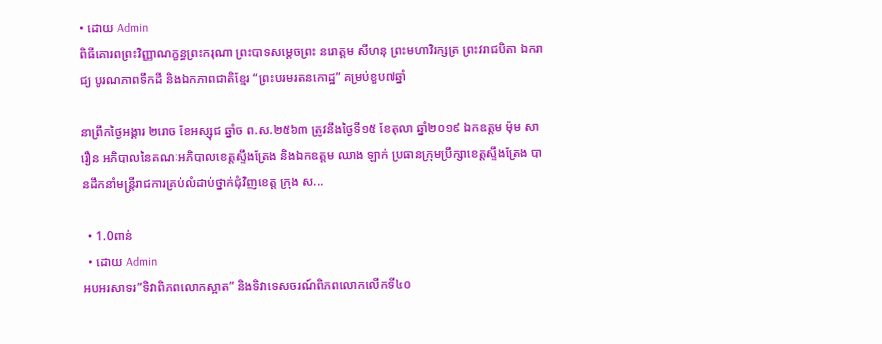• ដោយ Admin
ពិធីគោរពព្រះវិញ្ញាណក្ខន្ធព្រះករុណា ព្រះបាទសម្តេចព្រះ នរោត្តម សីហនុ ព្រះមហាវិរក្សត្រ ព្រះវរាជបិតា ឯករាជ្យ បូរណភាពទឹកដី និងឯកភាពជាតិខ្មែរ “ព្រះបរមរតនកោដ្ឋ” គម្រប់ខួប៧ឆ្នាំ

នាព្រឹកថ្ងៃអង្គារ ២រោច ខែអស្សុជ ឆ្នាំច ព.ស.២៥៦៣ ត្រូវនឹងថ្ងៃទី១៥ ខែតុលា ឆ្នាំ២០១៩ ឯកឧត្តម ម៉ុម សារឿន អភិបាលនៃគណៈអភិបាលខេត្តស្ទឹងត្រែង និងឯកឧត្តម ឈាង ឡាក់ ប្រធានក្រុមប្រឹក្សាខេត្តស្ទឹងត្រែង បានដឹកនាំមន្រ្តីរាជការគ្រប់លំដាប់ថ្នាក់ជុំវិញខេត្ត ក្រុង ស...

  • 1.0ពាន់
  • ដោយ Admin
អបអរសាទរ”ទិវាពិភពលោកស្អាត” និងទិវាទេសចរណ៍ពិភពលោកលើកទី៤០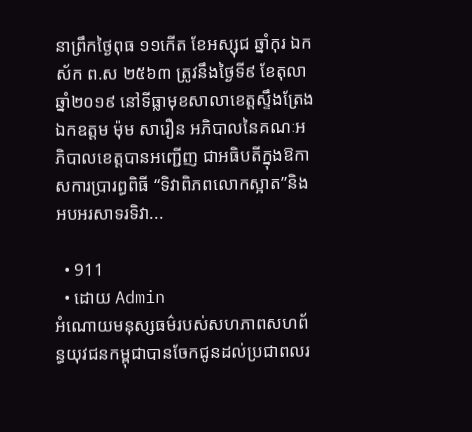នាព្រឹកថ្ងៃពុធ ១១កើត ខែអស្សុជ ឆ្នាំកុរ ឯកស័ក ព.ស ២៥៦៣ ត្រូវនឹងថ្ងៃទី៩ ខែតុលា ឆ្នាំ២០១៩ នៅទីធ្លាមុខសាលាខេត្តស្ទឹងត្រែង ឯកឧត្តម ម៉ុម សារឿន អភិបាលនៃគណៈអភិបាលខេត្តបានអញ្ជើញ ជាអធិបតីក្នុងឱកាសការប្រារព្ធពិធី “ទិវាពិភពលោកស្អាត”និងអបអរសាទរទិវា...

  • 911
  • ដោយ Admin
អំណោយមនុស្សធម៌របស់សហភាពសហព័ន្ធយុវជនកម្ពុជាបានចែកជូនដល់ប្រជាពលរ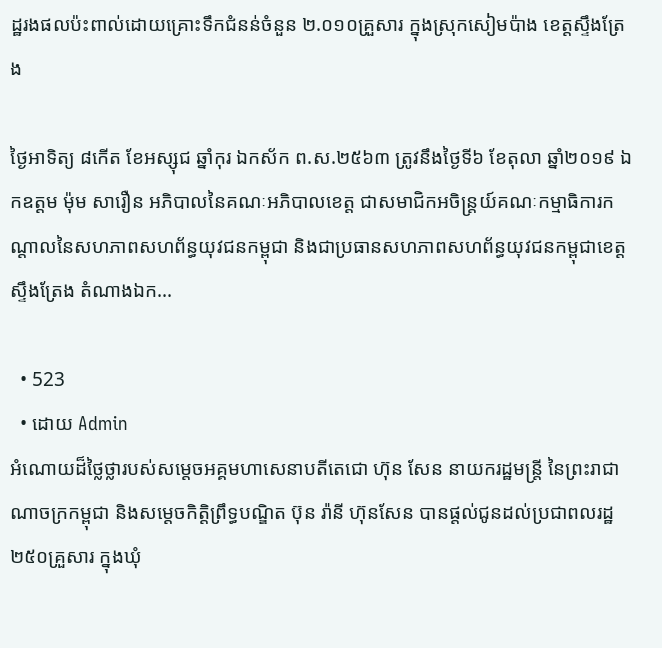ដ្ឋរងផលប៉ះពាល់ដោយគ្រោះទឹកជំនន់ចំនួន ២.០១០គ្រួសារ ក្នុងស្រុកសៀមប៉ាង ខេត្តស្ទឹងត្រែង

ថ្ងៃអាទិត្យ ៨កើត ខែអស្សុជ ឆ្នាំកុរ ឯកស័ក ព.ស.២៥៦៣ ត្រូវនឹងថ្ងៃទី៦ ខែតុលា ឆ្នាំ២០១៩ ឯកឧត្ដម ម៉ុម សារឿន អភិបាលនៃគណៈអភិបាលខេត្ត ជាសមាជិកអចិន្រ្តយ៍គណៈកម្មាធិការកណ្តាលនៃសហភាពសហព័ន្ធយុវជនកម្ពុជា និងជាប្រធានសហភាពសហព័ន្ធយុវជនកម្ពុជាខេត្តស្ទឹងត្រែង តំណាងឯក...

  • 523
  • ដោយ Admin
អំណោយដ៏ថ្លៃថ្លារបស់សម្តេចអគ្គមហាសេនាបតីតេជោ ហ៊ុន សែន នាយករដ្ឋមន្រ្តី នៃព្រះរាជាណាចក្រកម្ពុជា និងសម្តេចកិត្តិព្រឹទ្ធបណ្ឌិត ប៊ុន រ៉ានី ហ៊ុនសែន បានផ្តល់ជូនដល់ប្រជាពលរដ្ឋ ២៥០គ្រួសារ ក្នុងឃុំ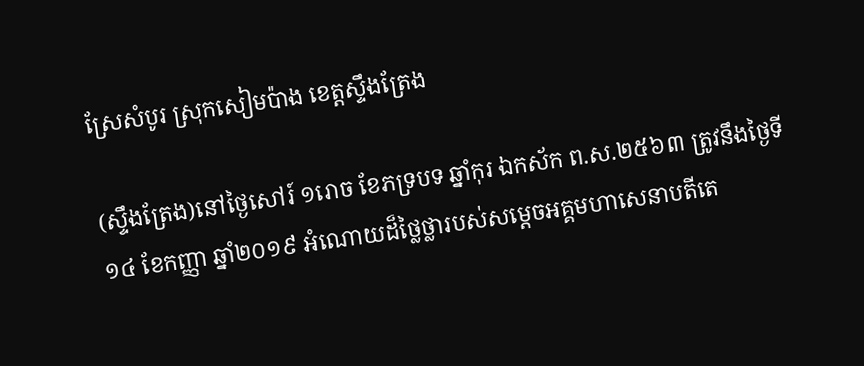ស្រែសំបូរ ស្រុកសៀមប៉ាង ខេត្តស្ទឹងត្រែង

(ស្ទឹងត្រែង)នៅថ្ងៃសៅរ៍ ១រោច ខែភទ្របទ ឆ្នាំកុរ ឯកស័ក ព.ស.២៥៦៣ ត្រូវនឹងថ្ងៃទី១៤ ខែកញ្ញា ឆ្នាំ២០១៩ អំណោយដ៏ថ្លៃថ្លារបស់សម្តេចអគ្គមហាសេនាបតីតេ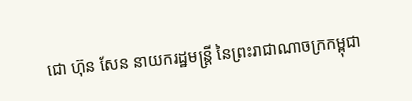ជោ ហ៊ុន សែន នាយករដ្ឋមន្រ្តី នៃព្រះរាជាណាចក្រកម្ពុជា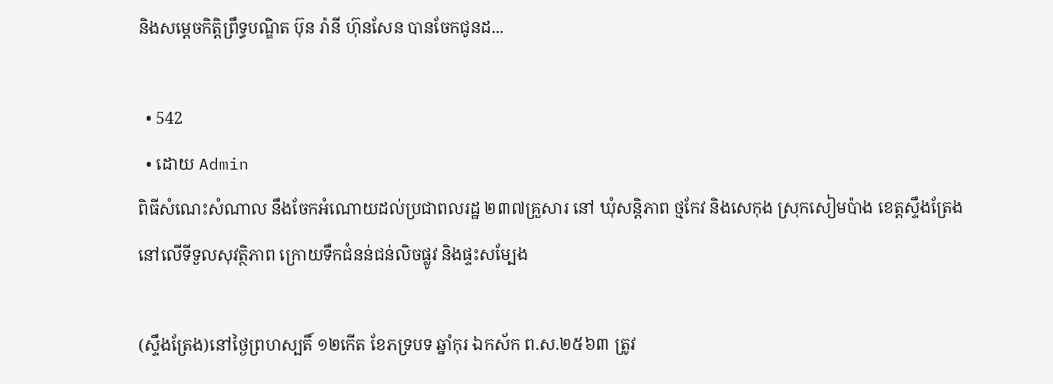និងសម្តេចកិត្តិព្រឹទ្ធបណ្ឌិត ប៊ុន រ៉ានី ហ៊ុនសែន បានចែកជូនដ...

  • 542
  • ដោយ Admin
ពិធីសំណេះសំណាល នឹងចែកអំណោយដល់ប្រជាពលរដ្ឋ ២៣៧គ្រួសារ នៅ ឃុំសន្តិភាព ថ្មកែវ និងសេកុង ស្រុកសៀមប៉ាង ខេត្តស្ទឹងត្រែង នៅលើទីទួលសុវត្ថិភាព ក្រោយទឹកជំនន់ជន់លិចផ្លូវ និងផ្ទះសម្បែង

(ស្ទឹងត្រែង)នៅថ្ងៃព្រហស្បតិ៍ ១២កើត ខែភទ្របទ ឆ្នាំកុរ ឯកស័ក ព.ស.២៥៦៣ ត្រូវ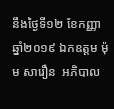នឹងថ្ងៃទី១២ ខែកញ្ញា ឆ្នាំ២០១៩ ឯកឧត្តម ម៉ុម សារឿន  អភិបាល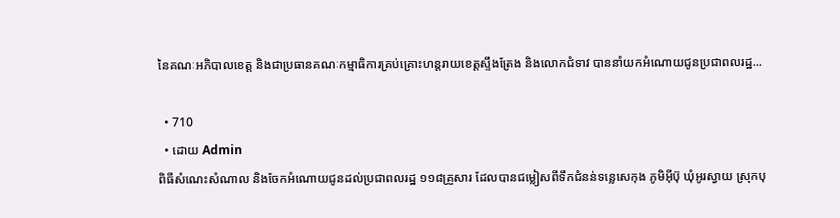នៃគណៈអភិបាលខេត្ត និងជាប្រធានគណៈកម្មាធិការគ្រប់គ្រោះហន្តរាយខេត្តស្ទឹងត្រែង និងលោកជំទាវ បាននាំយកអំណោយជូនប្រជាពលរដ្ឋ...

  • 710
  • ដោយ Admin
ពិធីសំណេះសំណាល និងចែកអំណោយជូនដល់ប្រជាពលរដ្ឋ ១១៨គ្រួសារ ដែលបានជម្លៀសពីទឹកជំនន់ទន្លេសេកុង ភូមិអ៊ីប៊ុ ឃុំអូរស្វាយ ស្រុកបុ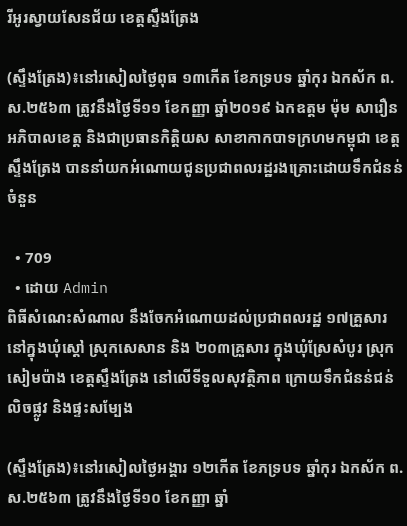រីអូរស្វាយសែនជ័យ ខេត្តស្ទឹងត្រែង

(ស្ទឹងត្រែង)៖នៅរសៀលថ្ងៃពុធ ១៣កើត ខែភទ្របទ ឆ្នាំកុរ ឯកស័ក ព.ស.២៥៦៣ ត្រូវនឹងថ្ងៃទី១១ ខែកញ្ញា ឆ្នាំ២០១៩ ឯកឧត្តម ម៉ុម សារឿន អភិបាលខេត្ត និងជាប្រធានកិត្តិយស សាខាកាកបាទក្រហមកម្ពុជា ខេត្តស្ទឹងត្រែង បាននាំយកអំណោយជូនប្រជាពលរដ្ឋរងគ្រោះដោយទឹកជំនន់ចំនួន

  • 709
  • ដោយ Admin
ពិធីសំណេះសំណាល នឹងចែកអំណោយដល់ប្រជាពលរដ្ឋ ១៧គ្រួសារ នៅក្នុងឃុំស្តៅ ស្រុកសេសាន និង ២០៣គ្រួសារ ក្នុងឃុំស្រែសំបូរ ស្រុកសៀមប៉ាង ខេត្តស្ទឹងត្រែង នៅលើទីទួលសុវត្ថិភាព ក្រោយទឹកជំនន់ជន់លិចផ្លូវ និងផ្ទះសម្បែង

(ស្ទឹងត្រែង)៖នៅរសៀលថ្ងៃអង្គារ ១២កើត ខែភទ្របទ ឆ្នាំកុរ ឯកស័ក ព.ស.២៥៦៣ ត្រូវនឹងថ្ងៃទី១០ ខែកញ្ញា ឆ្នាំ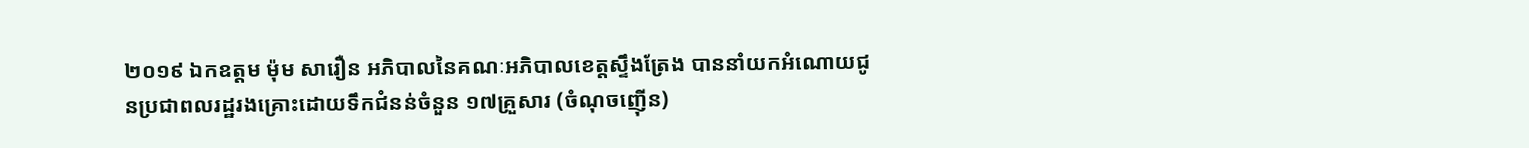២០១៩ ឯកឧត្ដម ម៉ុម សារឿន អភិបាលនៃគណៈអភិបាលខេត្តស្ទឹងត្រែង បាននាំយកអំណោយជូនប្រជាពលរដ្ឋរងគ្រោះដោយទឹកជំនន់ចំនួន ១៧គ្រួសារ (ចំណុចញ៉ើន)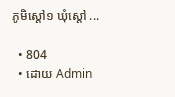ភូមិស្តៅ១ ឃុំស្តៅ ...

  • 804
  • ដោយ Admin